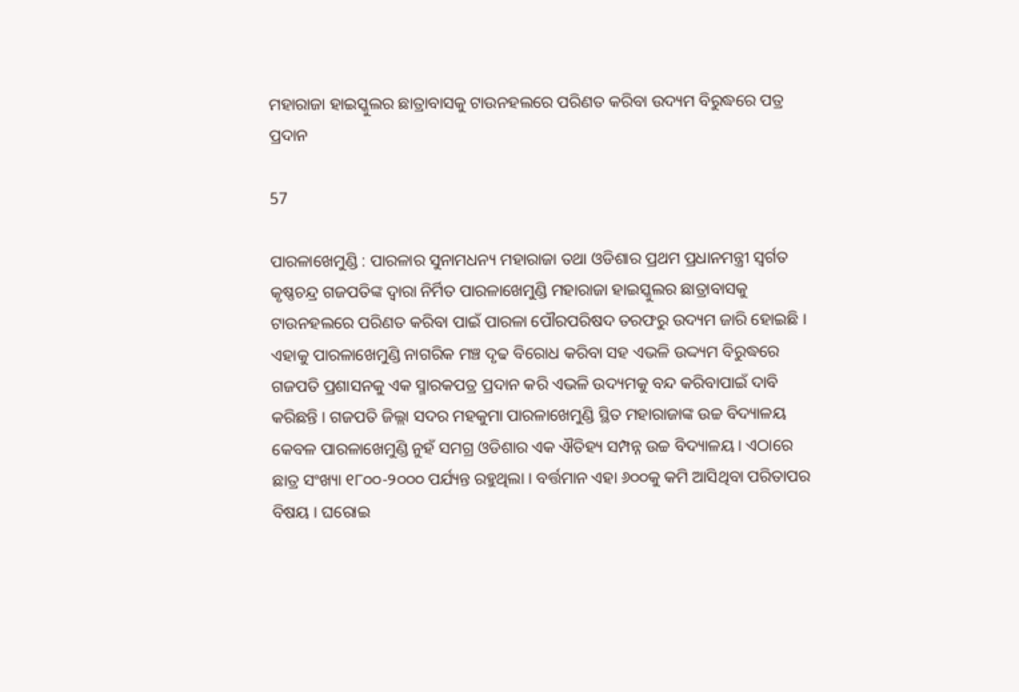ମହାରାଜା ହାଇସ୍କୁଲର ଛାତ୍ରାବାସକୁ ଟାଉନହଲରେ ପରିଣତ କରିବା ଉଦ୍ୟମ ବିରୁଦ୍ଧରେ ପତ୍ର ପ୍ରଦାନ

57

ପାରଳାଖେମୁଣ୍ଡି : ପାରଳାର ସୁନାମଧନ୍ୟ ମହାରାଜା ତଥା ଓଡିଶାର ପ୍ରଥମ ପ୍ରଧାନମନ୍ତ୍ରୀ ସ୍ୱର୍ଗତ କୃଷ୍ଣଚନ୍ଦ୍ର ଗଜପତିଙ୍କ ଦ୍ୱାରା ନିର୍ମିତ ପାରଳାଖେମୁଣ୍ଡି ମହାରାଜା ହାଇସ୍କୁଲର ଛାତ୍ରାବାସକୁ ଟାଉନହଲରେ ପରିଣତ କରିବା ପାଇଁ ପାରଳା ପୌରପରିଷଦ ତରଫରୁ ଉଦ୍ୟମ ଜାରି ହୋଇଛି । ଏହାକୁ ପାରଳାଖେମୁଣ୍ଡି ନାଗରିକ ମଞ୍ଚ ଦୃଢ ବିରୋଧ କରିବା ସହ ଏଭଳି ଉଦ୍ଦ୍ୟମ ବିରୁଦ୍ଧରେ ଗଜପତି ପ୍ରଶାସନକୁ ଏକ ସ୍ମାରକପତ୍ର ପ୍ରଦାନ କରି ଏଭଳି ଉଦ୍ୟମକୁ ବନ୍ଦ କରିବାପାଇଁ ଦାବି କରିଛନ୍ତି । ଗଜପତି ଜିଲ୍ଲା ସଦର ମହକୁମା ପାରଳାଖେମୁଣ୍ଡି ସ୍ଥିତ ମହାରାଜାଙ୍କ ଉଚ୍ଚ ବିଦ୍ୟାଳୟ କେବଳ ପାରଳାଖେମୁଣ୍ଡି ନୁହଁ ସମଗ୍ର ଓଡିଶାର ଏକ ଐତିହ୍ୟ ସମ୍ପନ୍ନ ଉଚ୍ଚ ବିଦ୍ୟାଳୟ । ଏଠାରେ ଛାତ୍ର ସଂଖ୍ୟା ୧୮୦୦-୨୦୦୦ ପର୍ଯ୍ୟନ୍ତ ରହୁଥିଲା । ବର୍ତ୍ତମାନ ଏହା ୬୦୦କୁ କମି ଆସିଥିବା ପରିତାପର ବିଷୟ । ଘରୋଇ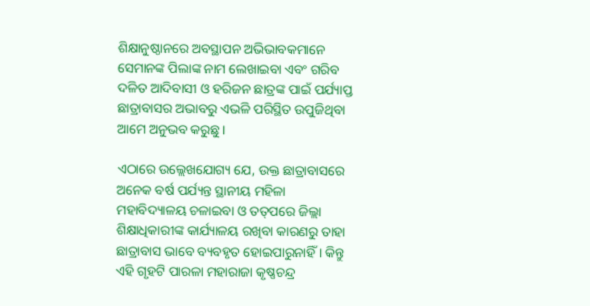ଶିକ୍ଷାନୁଷ୍ଠାନରେ ଅବସ୍ଥାପନ ଅଭିଭାବକମାନେ ସେମାନଙ୍କ ପିଲାଙ୍କ ନାମ ଲେଖାଇବା ଏବଂ ଗରିବ ଦଳିତ ଆଦିବାସୀ ଓ ହରିଜନ ଛାତ୍ରଙ୍କ ପାଇଁ ପର୍ଯ୍ୟାପ୍ତ ଛାତ୍ରାବାସର ଅଭାବରୁ ଏଭଳି ପରିସ୍ଥିତ ଉପୁଜିଥିବା ଆମେ ଅନୁଭବ କରୁଛୁ ।

ଏଠାରେ ଉଲ୍ଲେଖଯୋଗ୍ୟ ଯେ, ଉକ୍ତ ଛାତ୍ରାବାସରେ ଅନେକ ବର୍ଷ ପର୍ଯ୍ୟନ୍ତ ସ୍ଥାନୀୟ ମହିଳା ମହାବିଦ୍ୟାଳୟ ଚଳାଇବା ଓ ତତ୍‌ପରେ ଜିଲ୍ଲା ଶିକ୍ଷାଧିକାରୀଙ୍କ କାର୍ଯ୍ୟାଳୟ ରଖିବା କାରଣରୁ ତାହା ଛାତ୍ରାବାସ ଭାବେ ବ୍ୟବହୃତ ହୋଇପାରୁନାହିଁ । କିନ୍ତୁ ଏହି ଗୃହଟି ପାରଳା ମହାରାଜା କୃଷ୍ଣଚନ୍ଦ୍ର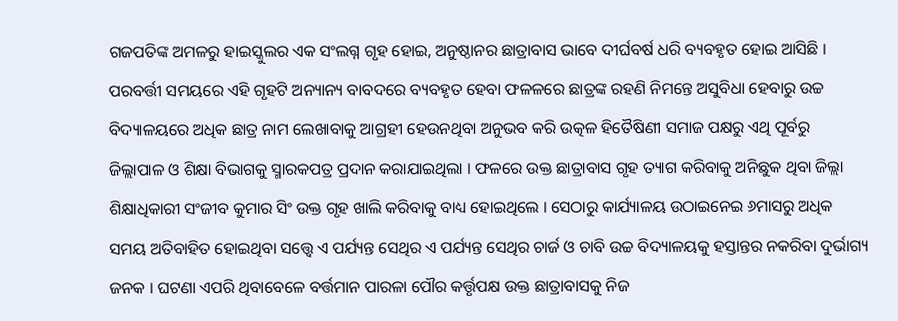ଗଜପତିଙ୍କ ଅମଳରୁ ହାଇସ୍କୁଲର ଏକ ସଂଲଗ୍ନ ଗୃହ ହୋଇ, ଅନୁଷ୍ଠାନର ଛାତ୍ରାବାସ ଭାବେ ଦୀର୍ଘବର୍ଷ ଧରି ବ୍ୟବହୃତ ହୋଇ ଆସିଛି । ପରବର୍ତ୍ତୀ ସମୟରେ ଏହି ଗୃହଟି ଅନ୍ୟାନ୍ୟ ବାବଦରେ ବ୍ୟବହୃତ ହେବା ଫଳଳରେ ଛାତ୍ରଙ୍କ ରହଣି ନିମନ୍ତେ ଅସୁବିଧା ହେବାରୁ ଉଚ୍ଚ ବିଦ୍ୟାଳୟରେ ଅଧିକ ଛାତ୍ର ନାମ ଲେଖାବାକୁ ଆଗ୍ରହୀ ହେଉନଥିବା ଅନୁଭବ କରି ଉତ୍କଳ ହିତୈଷିଣୀ ସମାଜ ପକ୍ଷରୁ ଏଥି ପୂର୍ବରୁ ଜିଲ୍ଲାପାଳ ଓ ଶିକ୍ଷା ବିଭାଗକୁ ସ୍ମାରକପତ୍ର ପ୍ରଦାନ କରାଯାଇଥିଲା । ଫଳରେ ଉକ୍ତ ଛାତ୍ରାବାସ ଗୃହ ତ୍ୟାଗ କରିବାକୁ ଅନିଛୁକ ଥିବା ଜିଲ୍ଲା ଶିକ୍ଷାଧିକାରୀ ସଂଜୀବ କୁମାର ସିଂ ଉକ୍ତ ଗୃହ ଖାଲି କରିବାକୁ ବାଧ୍ୟ ହୋଇଥିଲେ । ସେଠାରୁ କାର୍ଯ୍ୟାଳୟ ଉଠାଇନେଇ ୬ମାସରୁ ଅଧିକ ସମୟ ଅତିବାହିତ ହୋଇଥିବା ସତ୍ତ୍ୱେ ଏ ପର୍ଯ୍ୟନ୍ତ ସେଥିର ଏ ପର୍ଯ୍ୟନ୍ତ ସେଥିର ଚାର୍ଜ ଓ ଚାବି ଉଚ୍ଚ ବିଦ୍ୟାଳୟକୁ ହସ୍ତାନ୍ତର ନକରିବା ଦୁର୍ଭାଗ୍ୟ ଜନକ । ଘଟଣା ଏପରି ଥିବାବେଳେ ବର୍ତ୍ତମାନ ପାରଳା ପୌର କର୍ତ୍ତୃପକ୍ଷ ଉକ୍ତ ଛାତ୍ରାବାସକୁ ନିଜ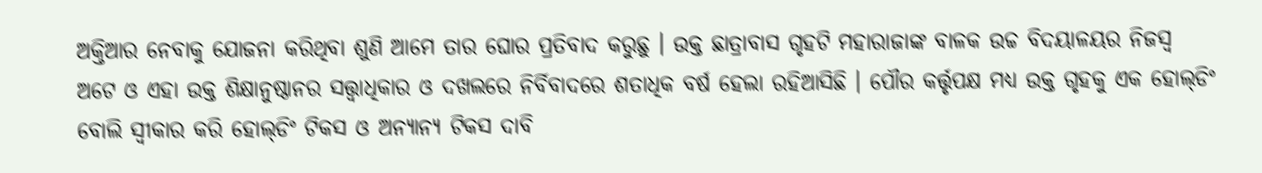ଅକ୍ତିଆର ନେବାକୁ ଯୋଜନା କରିଥିବା ଶୁଣି ଆମେ ତାର ଘୋର ପ୍ରତିବାଦ କରୁଛୁ । ଉକ୍ତ ଛାତ୍ରାବାସ ଗୃହଟି ମହାରାଜାଙ୍କ ବାଳକ ଉଚ୍ଚ ବିଦୟାଳୟର ନିଜସ୍ୱ ଅଟେ ଓ ଏହା ଉକ୍ତ ଶିକ୍ଷାନୁଷ୍ଠାନର ସତ୍ତ୍ୱାଧିକାର ଓ ଦଖଲରେ ନିର୍ବିବାଦରେ ଶତାଧିକ ବର୍ଷ ହେଲା ରହିଆସିଛି । ପୌର କର୍ତ୍ତୃପକ୍ଷ ମଧ୍ୟ ଉକ୍ତ ଗୃହକୁ ଏକ ହୋଲ୍‌ଡିଂ ବୋଲି ସ୍ୱୀକାର କରି ହୋଲ୍‌ଡିଂ ଟିକସ ଓ ଅନ୍ୟାନ୍ୟ ଟିକସ ଦାବି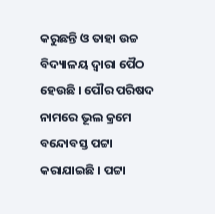କରୁଛନ୍ତି ଓ ତାହା ଉଚ୍ଚ ବିଦ୍ୟାଳୟ ଦ୍ୱାରା ପୈଠ ହେଉଛି । ପୌର ପରିଷଦ ନାମରେ ଭୂଲ କ୍ରମେ ବନ୍ଦୋବସ୍ତ ପଟ୍ଟା କରାଯାଇଛି । ପଟ୍ଟା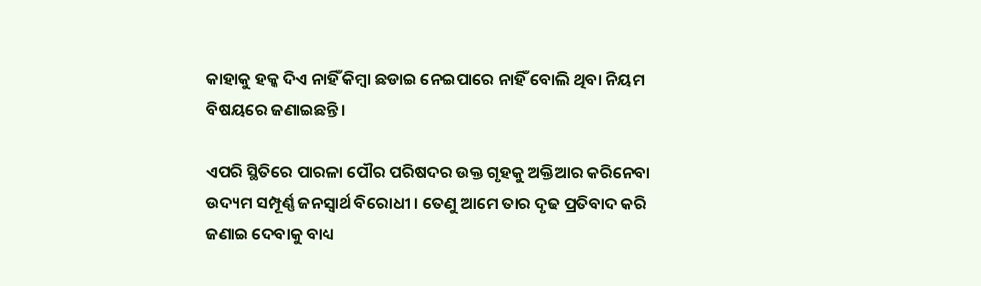କାହାକୁ ହକ୍କ ଦିଏ ନାହିଁ କିମ୍ବା ଛଡାଇ ନେଇପାରେ ନାହିଁ ବୋଲି ଥିବା ନିୟମ ବିଷୟରେ ଜଣାଇଛନ୍ତି ।

ଏପରି ସ୍ଥିତିରେ ପାରଳା ପୌର ପରିଷଦର ଉକ୍ତ ଗୃହକୁ ଅକ୍ତିଆର କରିନେବା ଉଦ୍ୟମ ସମ୍ପୂର୍ଣ୍ଣ ଜନସ୍ୱାର୍ଥ ବିରୋଧୀ । ତେଣୁ ଆମେ ତାର ଦୃଢ ପ୍ରତିବାଦ କରି ଜଣାଇ ଦେବାକୁ ବାଧ୍ୟ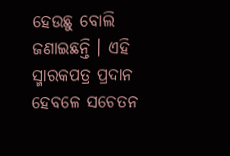ହେଉଛୁ ବୋଲି ଜଣାଇଛନ୍ତି । ଏହି ସ୍ମାରକପତ୍ର ପ୍ରଦାନ ହେବଳେ ସଚେତନ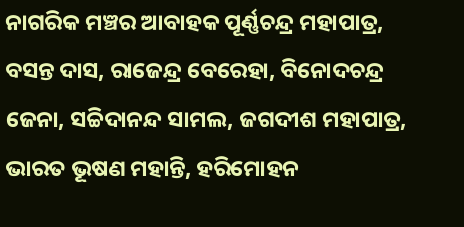ନାଗରିକ ମଞ୍ଚର ଆବାହକ ପୂର୍ଣ୍ଣଚନ୍ଦ୍ର ମହାପାତ୍ର, ବସନ୍ତ ଦାସ, ରାଜେନ୍ଦ୍ର ବେରେହା, ବିନୋଦଚନ୍ଦ୍ର ଜେନା, ସଚ୍ଚିଦାନନ୍ଦ ସାମଲ, ଜଗଦୀଶ ମହାପାତ୍ର, ଭାରତ ଭୂଷଣ ମହାନ୍ତି, ହରିମୋହନ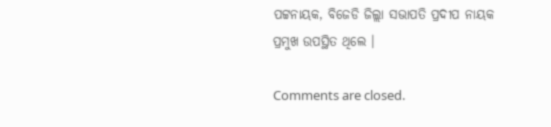ପଟ୍ଟନାୟକ, ବିଜେଡି ଜିଲ୍ଲା ସଭାପତି ପ୍ରଦୀପ ନାୟକ ପ୍ରମୁଖ ଉପସ୍ଥିତ ଥିଲେ ।

Comments are closed.